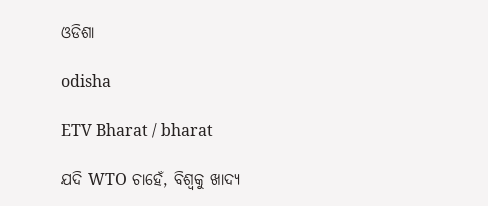ଓଡିଶା

odisha

ETV Bharat / bharat

ଯଦି WTO ଚାହେଁ, ବିଶ୍ବକୁ ଖାଦ୍ୟ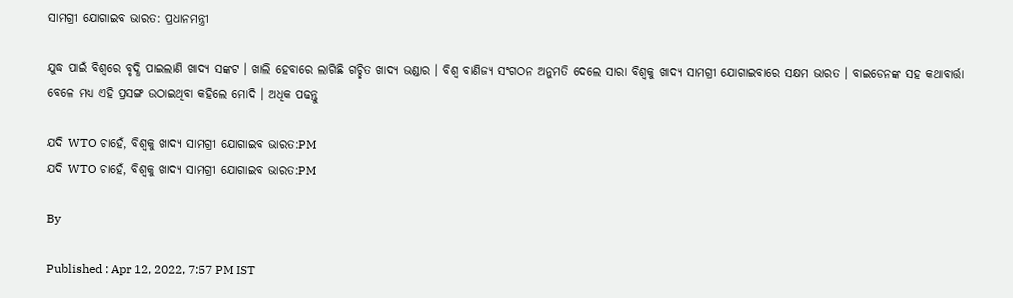ସାମଗ୍ରୀ ଯୋଗାଇବ ଭାରତ: ପ୍ରଧାନମନ୍ତ୍ରୀ

ଯୁଦ୍ଧ ପାଇଁ ବିଶ୍ବରେ ବୃଦ୍ଧି ପାଇଲାଣି ଖାଦ୍ୟ ସଙ୍କଟ । ଖାଲି ହେବାରେ ଲାଗିଛି ଗଚ୍ଛିତ ଖାଦ୍ୟ ଭଣ୍ଡାର । ବିଶ୍ବ ବାଣିଜ୍ୟ ସଂଗଠନ ଅନୁମତି ଦେଲେ ସାରା ବିଶ୍ବକୁ ଖାଦ୍ୟ ସାମଗ୍ରୀ ଯୋଗାଇବାରେ ସକ୍ଷମ ଭାରତ । ବାଇଡେନଙ୍କ ସହ କଥାବାର୍ତ୍ତା ବେଳେ ମଧ୍ୟ ଏହି ପ୍ରସଙ୍ଗ ଉଠାଇଥିବା କହିଲେ ମୋଦି । ଅଧିକ ପଢନ୍ତୁ

ଯଦି WTO ଚାହେଁ, ବିଶ୍ବକୁ ଖାଦ୍ୟ ସାମଗ୍ରୀ ଯୋଗାଇବ ଭାରତ:PM
ଯଦି WTO ଚାହେଁ, ବିଶ୍ବକୁ ଖାଦ୍ୟ ସାମଗ୍ରୀ ଯୋଗାଇବ ଭାରତ:PM

By

Published : Apr 12, 2022, 7:57 PM IST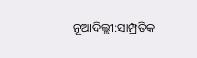ନୂଆଦିଲ୍ଲୀ:ସାମ୍ପ୍ରତିକ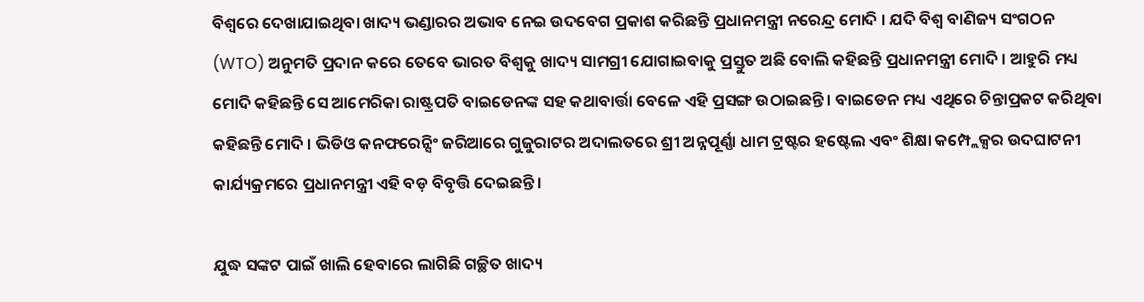ବିଶ୍ବରେ ଦେଖାଯାଇଥିବା ଖାଦ୍ୟ ଭଣ୍ଡାରର ଅଭାବ ନେଇ ଉଦବେଗ ପ୍ରକାଶ କରିଛନ୍ତି ପ୍ରଧାନମନ୍ତ୍ରୀ ନରେନ୍ଦ୍ର ମୋଦି । ଯଦି ବିଶ୍ବ ବାଣିଜ୍ୟ ସଂଗଠନ (WTO) ଅନୁମତି ପ୍ରଦାନ କରେ ତେବେ ଭାରତ ବିଶ୍ବକୁ ଖାଦ୍ୟ ସାମଗ୍ରୀ ଯୋଗାଇବାକୁ ପ୍ରସ୍ତୁତ ଅଛି ବୋଲି କହିଛନ୍ତି ପ୍ରଧାନମନ୍ତ୍ରୀ ମୋଦି । ଆହୁରି ମଧ୍ୟ ମୋଦି କହିଛନ୍ତି ସେ ଆମେରିକା ରାଷ୍ଟ୍ରପତି ବାଇଡେନଙ୍କ ସହ କଥାବାର୍ତ୍ତା ବେଳେ ଏହି ପ୍ରସଙ୍ଗ ଉଠାଇଛନ୍ତି । ବାଇଡେନ ମଧ୍ୟ ଏଥିରେ ଚିନ୍ତାପ୍ରକଟ କରିଥିବା କହିଛନ୍ତି ମୋଦି । ଭିଡିଓ କନଫରେନ୍ସିଂ ଜରିଆରେ ଗୁଜୁରାଟର ଅଦାଲତରେ ଶ୍ରୀ ଅନ୍ନପୂର୍ଣ୍ଣା ଧାମ ଟ୍ରଷ୍ଟର ହଷ୍ଟେଲ ଏବଂ ଶିକ୍ଷା କମ୍ପ୍ଲେକ୍ସର ଉଦଘାଟନୀ କାର୍ଯ୍ୟକ୍ରମରେ ପ୍ରଧାନମନ୍ତ୍ରୀ ଏହି ବଡ଼ ବିବୃତ୍ତି ଦେଇଛନ୍ତି ।

ଯୁଦ୍ଧ ସଙ୍କଟ ପାଇଁ ଖାଲି ହେବାରେ ଲାଗିଛି ଗଚ୍ଛିତ ଖାଦ୍ୟ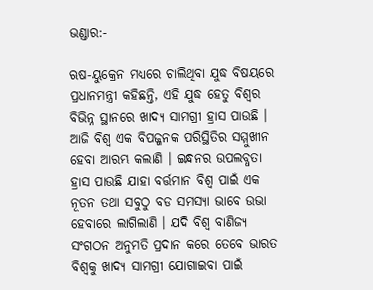ଭଣ୍ଡାର:-

ଋଷ-ୟୁକ୍ରେନ ମଧ୍ୟରେ ଚାଲିଥିବା ଯୁଦ୍ଧ ବିଷୟରେ ପ୍ରଧାନମନ୍ତ୍ରୀ କହିଛନ୍ତି, ଏହି ଯୁଦ୍ଧ ହେତୁ ବିଶ୍ବର ବିଭିନ୍ନ ସ୍ଥାନରେ ଖାଦ୍ୟ ସାମଗ୍ରୀ ହ୍ରାସ ପାଉଛି । ଆଜି ବିଶ୍ବ ଏକ ବିପଜ୍ଜନକ ପରିସ୍ଥିତିର ସମ୍ମୁଖୀନ ହେବା ଆରମ୍ଭ କଲାଣି । ଇନ୍ଧନର ଉପଲବ୍ଧତା ହ୍ରାସ ପାଉଛି ଯାହା ବର୍ତ୍ତମାନ ବିଶ୍ୱ ପାଇଁ ଏକ ନୂତନ ତଥା ସବୁଠୁ ବଡ ସମସ୍ୟା ଭାବେ ଉଭା ହେବାରେ ଲାଗିଲାଣି । ଯଦି ବିଶ୍ବ ବାଣିଜ୍ୟ ସଂଗଠନ ଅନୁମତି ପ୍ରଦାନ କରେ ତେବେ ଭାରତ ବିଶ୍ବକୁ ଖାଦ୍ୟ ସାମଗ୍ରୀ ଯୋଗାଇବା ପାଇଁ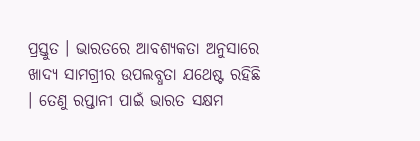ପ୍ରସ୍ତୁତ । ଭାରତରେ ଆବଶ୍ୟକତା ଅନୁସାରେ ଖାଦ୍ୟ ସାମଗ୍ରୀର ଉପଲବ୍ଧତା ଯଥେଷ୍ଟ ରହିଛି । ତେଣୁ ରପ୍ତାନୀ ପାଇଁ ଭାରତ ସକ୍ଷମ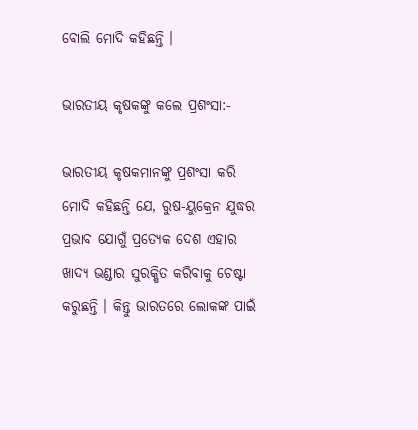ବୋଲି ମୋଦି କହିଛନ୍ତି ।

ଭାରତୀୟ କୃଷକଙ୍କୁ କଲେ ପ୍ରଶଂସା:-

ଭାରତୀୟ କୃଷକମାନଙ୍କୁ ପ୍ରଶଂସା କରି ମୋଦି କହିଛନ୍ତି ଯେ, ରୁଷ-ୟୁକ୍ରେନ ଯୁଦ୍ଧର ପ୍ରଭାବ ଯୋଗୁଁ ପ୍ରତ୍ୟେକ ଦେଶ ଏହାର ଖାଦ୍ୟ ଭଣ୍ଡାର ସୁରକ୍ଷିତ କରିବାକୁ ଚେଷ୍ଟା କରୁଛନ୍ତି । କିନ୍ତୁ ଭାରତରେ ଲୋକଙ୍କ ପାଇଁ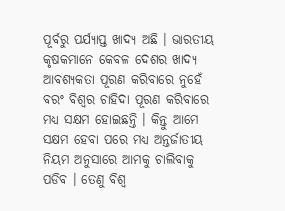ପୂର୍ବରୁ ପର୍ଯ୍ୟାପ୍ତ ଖାଦ୍ୟ ଅଛି । ଭାରତୀୟ କୃଷକମାନେ କେବଳ ଦେଶର ଖାଦ୍ୟ ଆବଶ୍ୟକତା ପୂରଣ କରିବାରେ ନୁହେଁ ବରଂ ବିଶ୍ବର ଚାହିଦା ପୂରଣ କରିବାରେ ମଧ୍ୟ ସକ୍ଷମ ହୋଇଛନ୍ତି । କିନ୍ତୁ ଆମେ ସକ୍ଷମ ହେବା ପରେ ମଧ୍ୟ ଅନ୍ତର୍ଜାତୀୟ ନିୟମ ଅନୁସାରେ ଆମକୁ ଚାଲିବାକୁ ପଡିବ । ତେଣୁ ବିଶ୍ବ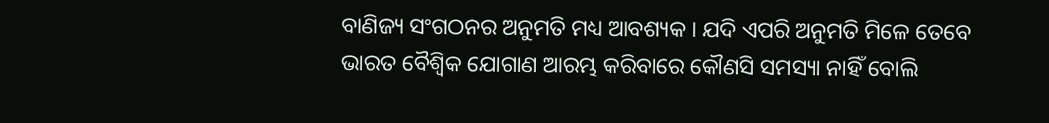ବାଣିଜ୍ୟ ସଂଗଠନର ଅନୁମତି ମଧ୍ୟ ଆବଶ୍ୟକ । ଯଦି ଏପରି ଅନୁମତି ମିଳେ ତେବେ ଭାରତ ବୈଶ୍ବିକ ଯୋଗାଣ ଆରମ୍ଭ କରିବାରେ କୌଣସି ସମସ୍ୟା ନାହିଁ ବୋଲି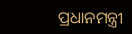ପ୍ରଧାନମନ୍ତ୍ରୀ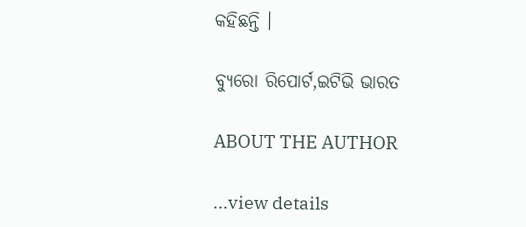କହିଛନ୍ତି ।

ବ୍ୟୁରୋ ରିପୋର୍ଟ,ଇଟିଭି ଭାରତ

ABOUT THE AUTHOR

...view details